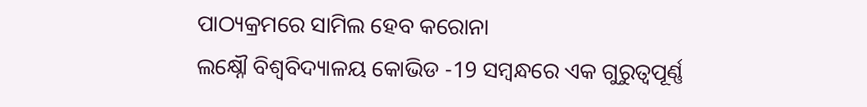ପାଠ୍ୟକ୍ରମରେ ସାମିଲ ହେବ କରୋନା
ଲକ୍ଷ୍ନୌ ବିଶ୍ୱବିଦ୍ୟାଳୟ କୋଭିଡ -19 ସମ୍ବନ୍ଧରେ ଏକ ଗୁରୁତ୍ୱପୂର୍ଣ୍ଣ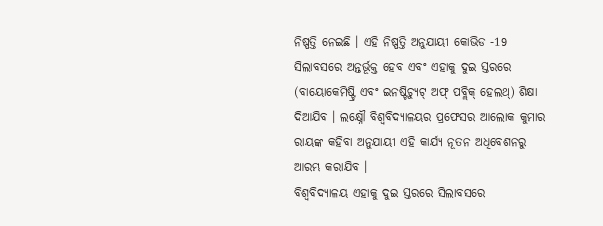ନିଷ୍ପତ୍ତି ନେଇଛି । ଏହି ନିଷ୍ପତ୍ତି ଅନୁଯାୟୀ କୋଭିଡ -19 ସିଲାବସରେ ଅନ୍ତର୍ଭୂକ୍ତ ହେବ ଏବଂ ଏହାକୁ ଦୁଇ ସ୍ତରରେ (ବାୟୋକେମିଷ୍ଟ୍ରି ଏବଂ ଇନଷ୍ଟିଚ୍ୟୁଟ୍ ଅଫ୍ ପବ୍ଲିକ୍ ହେଲଥ୍) ଶିକ୍ଷା ଦିଆଯିବ । ଲକ୍ଷ୍ନୌ ବିଶ୍ୱବିଦ୍ୟାଳୟର ପ୍ରଫେସର ଆଲୋକ କୁମାର ରାୟଙ୍କ କହିବା ଅନୁଯାୟୀ ଏହି କାର୍ଯ୍ୟ ନୂତନ ଅଧିବେଶନରୁ ଆରମ୍ଭ କରାଯିବ ।
ବିଶ୍ୱବିଦ୍ୟାଳୟ ଏହାକୁ ଦୁଇ ସ୍ତରରେ ସିଲାବସରେ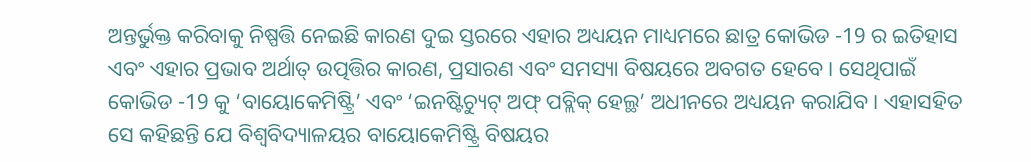ଅନ୍ତର୍ଭୁକ୍ତ କରିବାକୁ ନିଷ୍ପତ୍ତି ନେଇଛି କାରଣ ଦୁଇ ସ୍ତରରେ ଏହାର ଅଧ୍ୟୟନ ମାଧ୍ୟମରେ ଛାତ୍ର କୋଭିଡ -19 ର ଇତିହାସ ଏବଂ ଏହାର ପ୍ରଭାବ ଅର୍ଥାତ୍ ଉତ୍ପତ୍ତିର କାରଣ, ପ୍ରସାରଣ ଏବଂ ସମସ୍ୟା ବିଷୟରେ ଅବଗତ ହେବେ । ସେଥିପାଇଁ କୋଭିଡ -19 କୁ ‘ବାୟୋକେମିଷ୍ଟ୍ରି’ ଏବଂ ‘ଇନଷ୍ଟିଚ୍ୟୁଟ୍ ଅଫ୍ ପବ୍ଲିକ୍ ହେଲ୍ଥ’ ଅଧୀନରେ ଅଧ୍ୟୟନ କରାଯିବ । ଏହାସହିତ ସେ କହିଛନ୍ତି ଯେ ବିଶ୍ୱବିଦ୍ୟାଳୟର ବାୟୋକେମିଷ୍ଟ୍ରି ବିଷୟର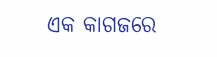ଏକ କାଗଜରେ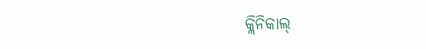କ୍ଲିନିକାଲ୍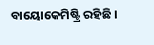ବାୟୋକେମିଷ୍ଟ୍ରି ରହିଛି ।